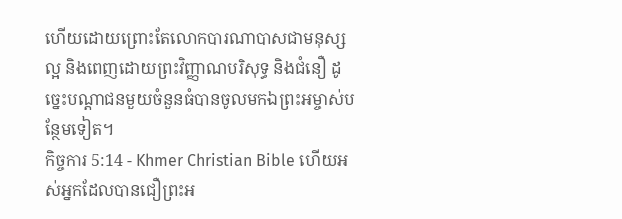ហើយដោយព្រោះតែលោកបារណាបាសជាមនុស្សល្អ និងពេញដោយព្រះវិញ្ញាណបរិសុទ្ធ និងជំនឿ ដូច្នេះបណ្ដាជនមួយចំនួនធំបានចូលមកឯព្រះអម្ចាស់បន្ថែមទៀត។
កិច្ចការ 5:14 - Khmer Christian Bible ហើយអស់អ្នកដែលបានជឿព្រះអ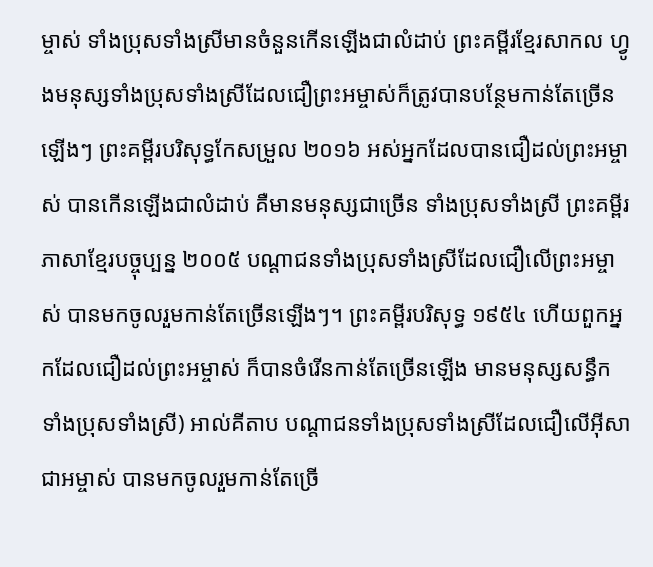ម្ចាស់ ទាំងប្រុសទាំងស្រីមានចំនួនកើនឡើងជាលំដាប់ ព្រះគម្ពីរខ្មែរសាកល ហ្វូងមនុស្សទាំងប្រុសទាំងស្រីដែលជឿព្រះអម្ចាស់ក៏ត្រូវបានបន្ថែមកាន់តែច្រើនឡើងៗ ព្រះគម្ពីរបរិសុទ្ធកែសម្រួល ២០១៦ អស់អ្នកដែលបានជឿដល់ព្រះអម្ចាស់ បានកើនឡើងជាលំដាប់ គឺមានមនុស្សជាច្រើន ទាំងប្រុសទាំងស្រី ព្រះគម្ពីរភាសាខ្មែរបច្ចុប្បន្ន ២០០៥ បណ្ដាជនទាំងប្រុសទាំងស្រីដែលជឿលើព្រះអម្ចាស់ បានមកចូលរួមកាន់តែច្រើនឡើងៗ។ ព្រះគម្ពីរបរិសុទ្ធ ១៩៥៤ ហើយពួកអ្នកដែលជឿដល់ព្រះអម្ចាស់ ក៏បានចំរើនកាន់តែច្រើនឡើង មានមនុស្សសន្ធឹក ទាំងប្រុសទាំងស្រី) អាល់គីតាប បណ្ដាជនទាំងប្រុសទាំងស្រីដែលជឿលើអ៊ីសាជាអម្ចាស់ បានមកចូលរួមកាន់តែច្រើ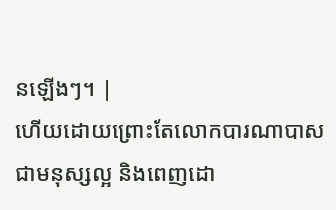នឡើងៗ។ |
ហើយដោយព្រោះតែលោកបារណាបាសជាមនុស្សល្អ និងពេញដោ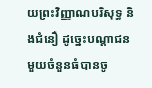យព្រះវិញ្ញាណបរិសុទ្ធ និងជំនឿ ដូច្នេះបណ្ដាជនមួយចំនួនធំបានចូ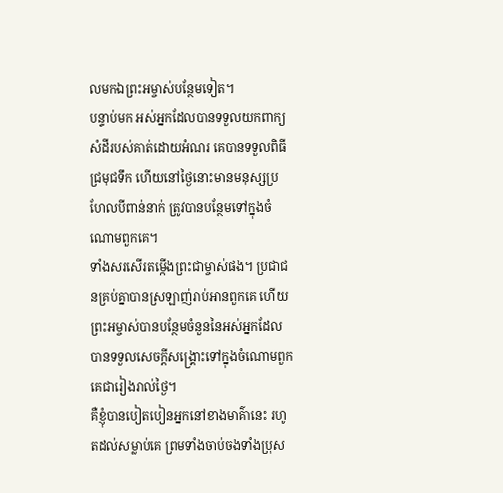លមកឯព្រះអម្ចាស់បន្ថែមទៀត។
បន្ទាប់មក អស់អ្នកដែលបានទទួលយកពាក្យសំដីរបស់គាត់ដោយអំណរ គេបានទទួលពិធីជ្រមុជទឹក ហើយនៅថ្ងៃនោះមានមនុស្សប្រហែលបីពាន់នាក់ ត្រូវបានបន្ថែមទៅក្នុងចំណោមពួកគេ។
ទាំងសរសើរតម្កើងព្រះជាម្ចាស់ផង។ ប្រជាជនគ្រប់គ្នាបានស្រឡាញ់រាប់អានពួកគេ ហើយព្រះអម្ចាស់បានបន្ថែមចំនួននៃអស់អ្នកដែលបានទទួលសេចក្ដីសង្គ្រោះទៅក្នុងចំណោមពួកគេជារៀងរាល់ថ្ងៃ។
គឺខ្ញុំបានបៀតបៀនអ្នកនៅខាងមាគ៌ានេះ រហូតដល់សម្លាប់គេ ព្រមទាំងចាប់ចងទាំងប្រុស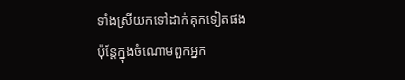ទាំងស្រីយកទៅដាក់គុកទៀតផង
ប៉ុន្ដែក្នុងចំណោមពួកអ្នក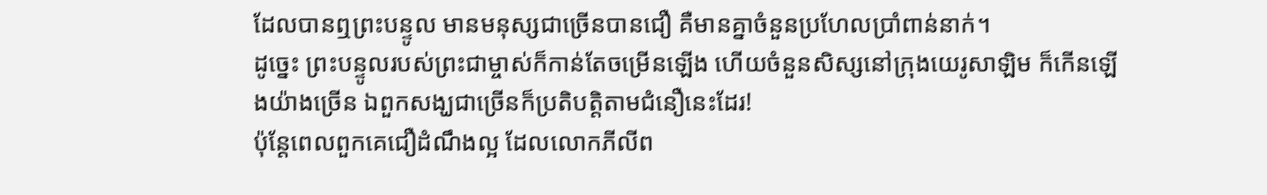ដែលបានឮព្រះបន្ទូល មានមនុស្សជាច្រើនបានជឿ គឺមានគ្នាចំនួនប្រហែលប្រាំពាន់នាក់។
ដូច្នេះ ព្រះបន្ទូលរបស់ព្រះជាម្ចាស់ក៏កាន់តែចម្រើនឡើង ហើយចំនួនសិស្សនៅក្រុងយេរូសាឡិម ក៏កើនឡើងយ៉ាងច្រើន ឯពួកសង្ឃជាច្រើនក៏ប្រតិបត្តិតាមជំនឿនេះដែរ!
ប៉ុន្ដែពេលពួកគេជឿដំណឹងល្អ ដែលលោកភីលីព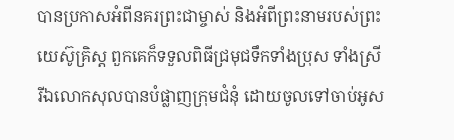បានប្រកាសអំពីនគរព្រះជាម្ចាស់ និងអំពីព្រះនាមរបស់ព្រះយេស៊ូគ្រិស្ដ ពួកគេក៏ទទួលពិធីជ្រមុជទឹកទាំងប្រុស ទាំងស្រី
រីឯលោកសុលបានបំផ្លាញក្រុមជំនុំ ដោយចូលទៅចាប់អូស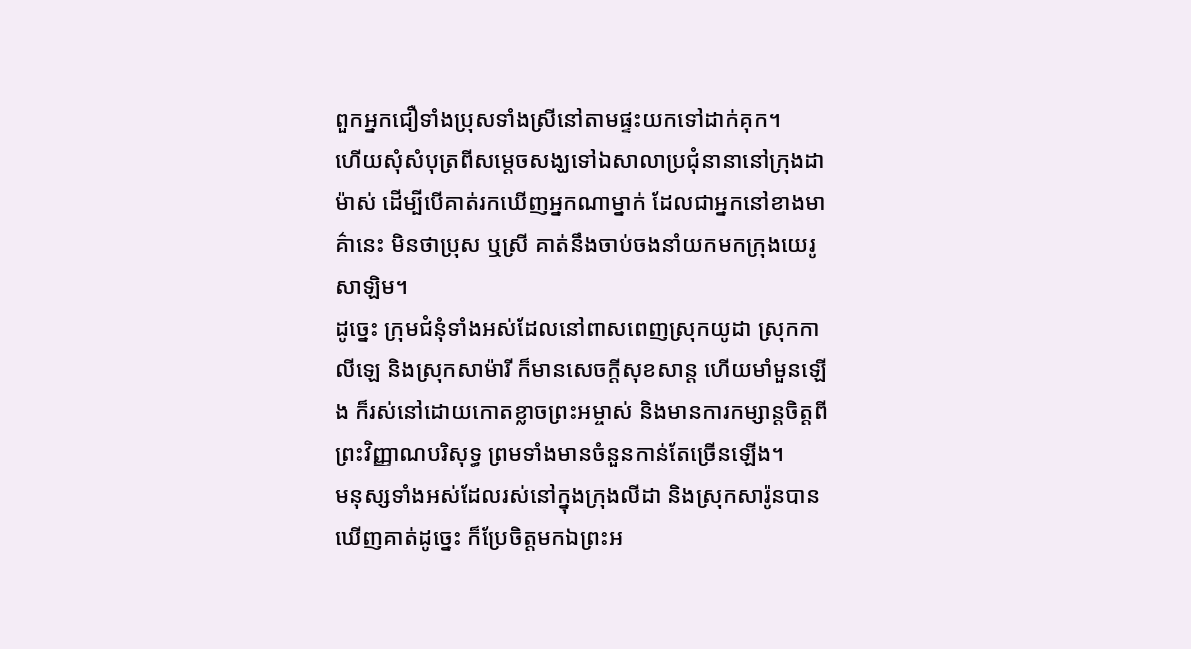ពួកអ្នកជឿទាំងប្រុសទាំងស្រីនៅតាមផ្ទះយកទៅដាក់គុក។
ហើយសុំសំបុត្រពីសម្ដេចសង្ឃទៅឯសាលាប្រជុំនានានៅក្រុងដាម៉ាស់ ដើម្បីបើគាត់រកឃើញអ្នកណាម្នាក់ ដែលជាអ្នកនៅខាងមាគ៌ានេះ មិនថាប្រុស ឬស្រី គាត់នឹងចាប់ចងនាំយកមកក្រុងយេរូសាឡិម។
ដូច្នេះ ក្រុមជំនុំទាំងអស់ដែលនៅពាសពេញស្រុកយូដា ស្រុកកាលីឡេ និងស្រុកសាម៉ារី ក៏មានសេចក្ដីសុខសាន្ដ ហើយមាំមួនឡើង ក៏រស់នៅដោយកោតខ្លាចព្រះអម្ចាស់ និងមានការកម្សាន្ដចិត្ដពីព្រះវិញ្ញាណបរិសុទ្ធ ព្រមទាំងមានចំនួនកាន់តែច្រើនឡើង។
មនុស្សទាំងអស់ដែលរស់នៅក្នុងក្រុងលីដា និងស្រុកសារ៉ូនបានឃើញគាត់ដូច្នេះ ក៏ប្រែចិត្តមកឯព្រះអ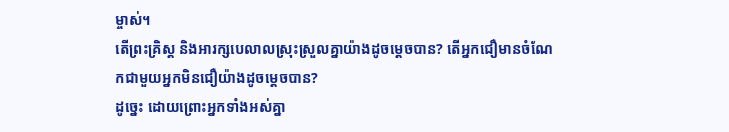ម្ចាស់។
តើព្រះគ្រិស្ដ និងអារក្សបេលាលស្រុះស្រួលគ្នាយ៉ាងដូចម្ដេចបាន? តើអ្នកជឿមានចំណែកជាមួយអ្នកមិនជឿយ៉ាងដូចម្ដេចបាន?
ដូច្នេះ ដោយព្រោះអ្នកទាំងអស់គ្នា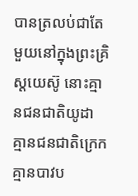បានត្រលប់ជាតែមួយនៅក្នុងព្រះគ្រិស្ដយេស៊ូ នោះគ្មានជនជាតិយូដា គ្មានជនជាតិក្រេក គ្មានបាវប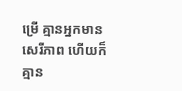ម្រើ គ្មានអ្នកមានសេរីភាព ហើយក៏គ្មាន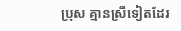ប្រុស គ្មានស្រីទៀតដែរ